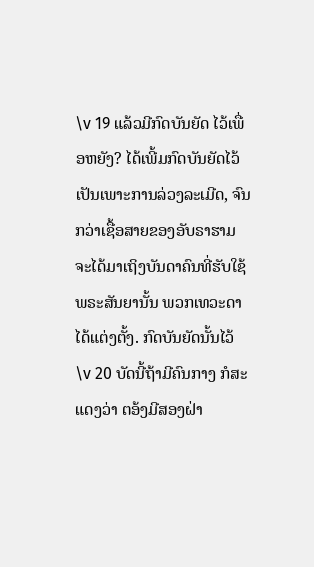\v 19 ແລ້ວມີກົດບັນຍັດ ໄວ້ເພື່ອຫຍັງ? ໄດ້ເພີ້ມກົດບັນຍັດໄວ້ ເປັນເພາະການລ່ວງລະເມີດ, ຈົນກວ່າເຊື້ອສາຍຂອງອັບຣາຮາມຈະໄດ້ມາເຖິງບັນດາຄົນທີ່ຮັບໃຊ້ພຣະສັນຍານັ້ນ ພວກເທວະດາໄດ້ແຕ່ງຕັ້ງ. ກົດບັນຍັດນັ້ນໄວ້ \v 20 ບັດນີ້ຖ້າມີຄົນກາງ ກໍສະແດງວ່າ ຕອ້ງມີສອງຝ່າ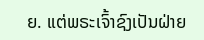ຍ. ແຕ່ພຣະເຈົ້າຊົງເປັນຝ່າຍ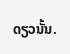ດຽວນັ້ນ.